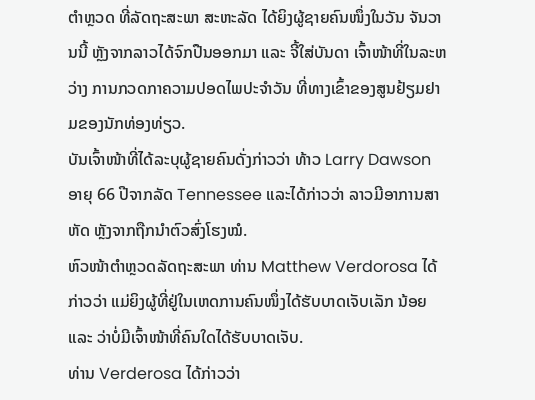ຕຳຫຼວດ ທີ່ລັດຖະສະພາ ສະຫະລັດ ໄດ້ຍິງຜູ້ຊາຍຄົນໜຶ່ງໃນວັນ ຈັນວານນີ້ ຫຼັງຈາກລາວໄດ້ຈົກປືນອອກມາ ແລະ ຈີ້ໃສ່ບັນດາ ເຈົ້າໜ້າທີ່ໃນລະຫວ່າງ ການກວດກາຄວາມປອດໄພປະຈຳວັນ ທີ່ທາງເຂົ້າຂອງສູນຢ້ຽມຢາມຂອງນັກທ່ອງທ່ຽວ.
ບັນເຈົ້າໜ້າທີ່ໄດ້ລະບຸຜູ້ຊາຍຄົນດັ່ງກ່າວວ່າ ທ້າວ Larry Dawson ອາຍຸ 66 ປີຈາກລັດ Tennessee ແລະໄດ້ກ່າວວ່າ ລາວມີອາການສາຫັດ ຫຼັງຈາກຖືກນຳຕົວສົ່ງໂຮງໝໍ.
ຫົວໜ້າຕຳຫຼວດລັດຖະສະພາ ທ່ານ Matthew Verdorosa ໄດ້ກ່າວວ່າ ແມ່ຍິງຜູ້ທີ່ຢູ່ໃນເຫດການຄົນໜຶ່ງໄດ້ຮັບບາດເຈັບເລັກ ນ້ອຍ ແລະ ວ່າບໍ່ມີເຈົ້າໜ້າທີ່ຄົນໃດໄດ້ຮັບບາດເຈັບ.
ທ່ານ Verderosa ໄດ້ກ່າວວ່າ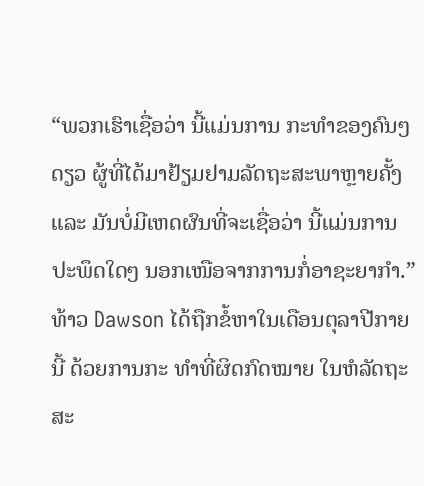“ພວກເຮົາເຊື່ອວ່າ ນີ້ແມ່ນການ ກະທຳຂອງຄົນໆດຽວ ຜູ້ທີ່ໄດ້ມາຢ້ຽມຢາມລັດຖະສະພາຫຼາຍຄັ້ງ ແລະ ມັນບໍ່ມີເຫດຜົນທີ່ຈະເຊື່ອວ່າ ນີ້ແມ່ນການປະພຶດໃດໆ ນອກເໜືອຈາກການກໍ່ອາຊະຍາກຳ.”
ທ້າວ Dawson ໄດ້ຖືກຂໍ້ຫາໃນເດືອນຕຸລາປີກາຍນີ້ ດ້ວຍການກະ ທຳທີ່ຜິດກົດໝາຍ ໃນຫໍລັດຖະສະ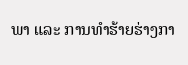ພາ ແລະ ການທຳຮ້າຍຮ່າງກາ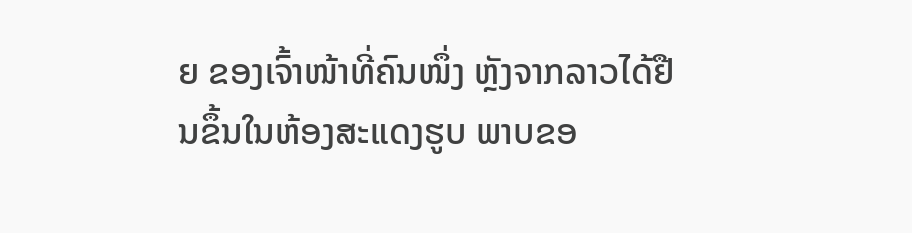ຍ ຂອງເຈົ້າໜ້າທີ່ຄົນໜຶ່ງ ຫຼັງຈາກລາວໄດ້ຢືນຂຶ້ນໃນຫ້ອງສະແດງຮູບ ພາບຂອ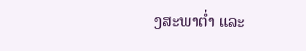ງສະພາຕ່ຳ ແລະ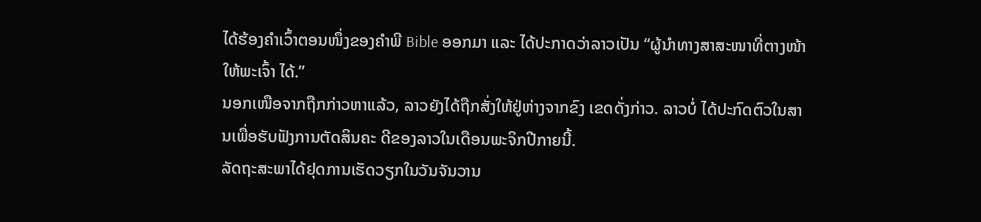ໄດ້ຮ້ອງຄຳເວົ້າຕອນໜຶ່ງຂອງຄຳພີ Bible ອອກມາ ແລະ ໄດ້ປະກາດວ່າລາວເປັນ “ຜູ້ນຳທາງສາສະໜາທີ່ຕາງໜ້າໃຫ້ພະເຈົ້າ ໄດ້.”
ນອກເໜືອຈາກຖືກກ່າວຫາແລ້ວ, ລາວຍັງໄດ້ຖືກສັ່ງໃຫ້ຢູ່ຫ່າງຈາກຂົງ ເຂດດັ່ງກ່າວ. ລາວບໍ່ ໄດ້ປະກົດຕົວໃນສານເພື່ອຮັບຟັງການຕັດສິນຄະ ດີຂອງລາວໃນເດືອນພະຈິກປີກາຍນີ້.
ລັດຖະສະພາໄດ້ຢຸດການເຮັດວຽກໃນວັນຈັນວານ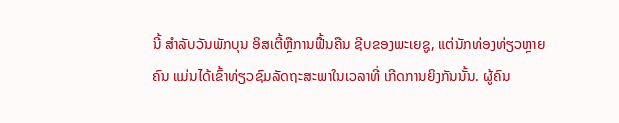ນີ້ ສຳລັບວັນພັກບຸນ ອິສເຕີ້ຫຼືການຟື້ນຄືນ ຊີບຂອງພະເຍຊູ, ແຕ່ນັກທ່ອງທ່ຽວຫຼາຍຄົນ ແມ່ນໄດ້ເຂົ້າທ່ຽວຊົມລັດຖະສະພາໃນເວລາທີ່ ເກີດການຍິງກັນນັ້ນ. ຜູ້ຄົນ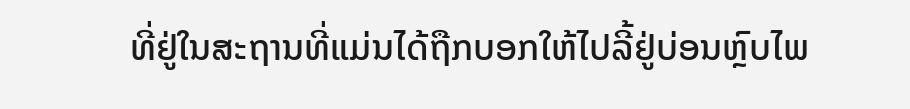ທີ່ຢູ່ໃນສະຖານທີ່ແມ່ນໄດ້ຖືກບອກໃຫ້ໄປລີ້ຢູ່ບ່ອນຫຼົບໄພ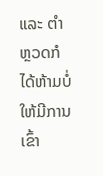ແລະ ຕຳຫຼວດກໍໄດ້ຫ້າມບໍ່ໃຫ້ມີການເຂົ້າ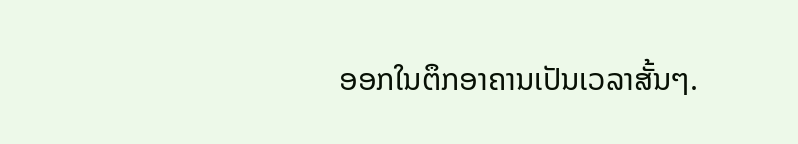ອອກໃນຕຶກອາຄານເປັນເວລາສັ້ນໆ.